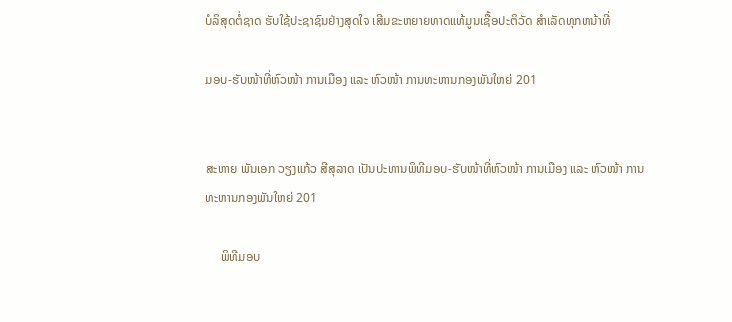ບໍລິສຸດຕໍ່ຊາດ ຮັບໃຊ້ປະຊາຊົນຢ່າງສຸດໃຈ ເສີມຂະຫຍາຍທາດແທ້ມູນເຊື້ອປະຕິວັດ ສໍາເລັດທຸກຫນ້າທີ່

ມອບ-ຮັບໜ້າທີ່ຫົວໜ້າ ການເມືອງ ແລະ ຫົວໜ້າ ການທະຫານກອງພັນໃຫຍ່ 201


ສະຫາຍ ພັນເອກ ວຽງແກ້ວ ສີສຸລາດ ເປັນປະທານພິທີມອບ-ຮັບໜ້າທີ່ຫົວໜ້າ ການເມືອງ ແລະ ຫົວໜ້າ ການທະຫານກອງພັນໃຫຍ່ 201

     ພິທີມອບ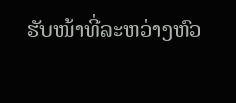ຮັບໜ້າທີ່ລະຫວ່າງຫົວ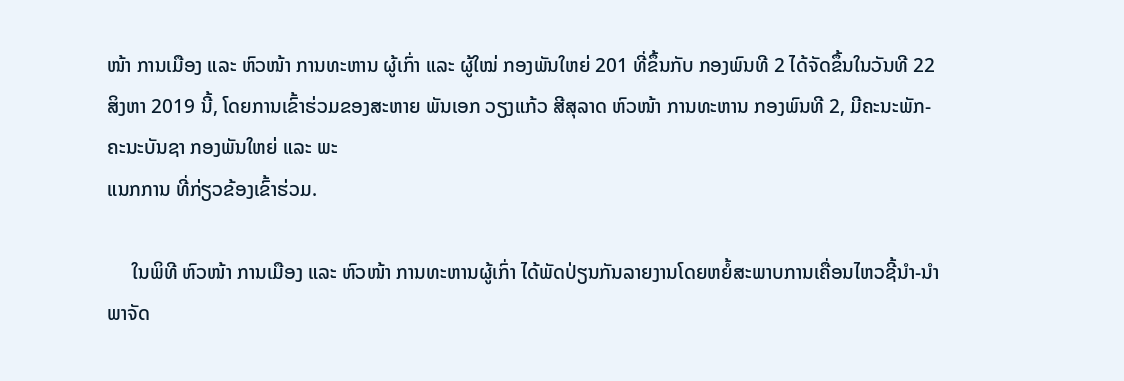ໜ້າ ການເມືອງ ແລະ ຫົວໜ້າ ການທະຫານ ຜູ້ເກົ່າ ແລະ ຜູ້ໃໝ່ ກອງພັນໃຫຍ່ 201 ທີ່ຂຶ້ນກັບ ກອງພົນທີ 2 ໄດ້ຈັດຂຶ້ນໃນວັນທີ 22
ສິງຫາ 2019 ນີ້, ໂດຍການເຂົ້າຮ່ວມຂອງສະຫາຍ ພັນເອກ ວຽງແກ້ວ ສີສຸລາດ ຫົວໜ້າ ການທະຫານ ກອງພົນທີ 2, ມີຄະນະພັກ-ຄະນະບັນຊາ ກອງພັນໃຫຍ່ ແລະ ພະ
ແນກການ ທີ່ກ່ຽວຂ້ອງເຂົ້າຮ່ວມ.

     ໃນພິທີ ຫົວໜ້າ ການເມືອງ ແລະ ຫົວໜ້າ ການທະຫານຜູ້ເກົ່າ ໄດ້ພັດປ່ຽນກັນລາຍງານໂດຍຫຍໍ້ສະພາບການເຄື່ອນໄຫວຊີ້ນໍາ-ນໍາພາຈັດ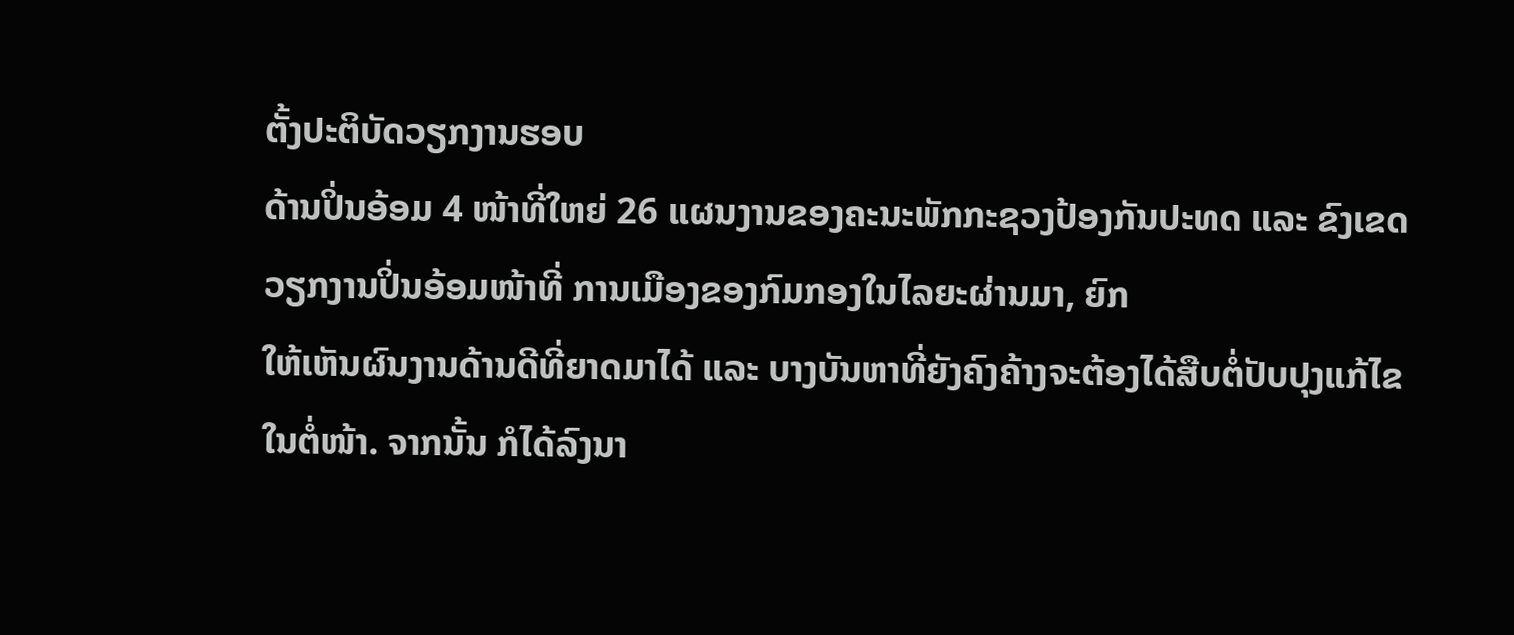ຕັ້ງປະຕິບັດວຽກງານຮອບ
ດ້ານປິ່ນອ້ອມ 4 ໜ້າທີ່ໃຫຍ່ 26 ແຜນງານຂອງຄະນະພັກກະຊວງປ້ອງກັນປະທດ ແລະ ຂົງເຂດວຽກງານປິ່ນອ້ອມໜ້າທີ່ ການເມືອງຂອງກົມກອງໃນໄລຍະຜ່ານມາ, ຍົກ
ໃຫ້ເຫັນຜົນງານດ້ານດີທີ່ຍາດມາໄດ້ ແລະ ບາງບັນຫາທີ່ຍັງຄົງຄ້າງຈະຕ້ອງໄດ້ສືບຕໍ່ປັບປຸງແກ້ໄຂໃນຕໍ່ໜ້າ. ຈາກນັ້ນ ກໍໄດ້ລົງນາ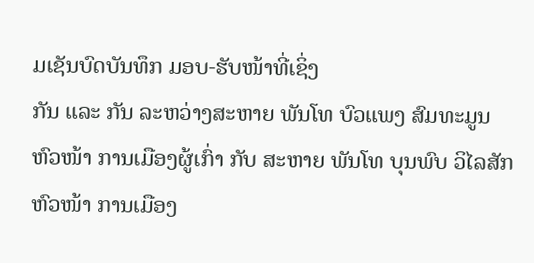ມເຊັນບົດບັນທຶກ ມອບ-ຮັບໜ້າທີ່ເຊິ່ງ
ກັນ ແລະ ກັນ ລະຫວ່າງສະຫາຍ ພັນໂທ ບົວແພງ ສົມທະມູນ ຫົວໜ້າ ການເມືອງຜູ້ເກົ່າ ກັບ ສະຫາຍ ພັນໂທ ບຸນພົບ ວິໄລສັກ ຫົວໜ້າ ການເມືອງ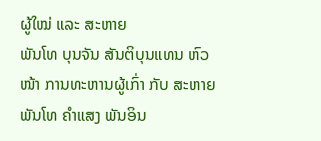ຜູ້ໃໝ່ ແລະ ສະຫາຍ
ພັນໂທ ບຸນຈັນ ສັນຕິບຸນແທນ ຫົວໜ້າ ການທະຫານຜູ້ເກົ່າ ກັບ ສະຫາຍ ພັນໂທ ຄໍາແສງ ພັນອິນ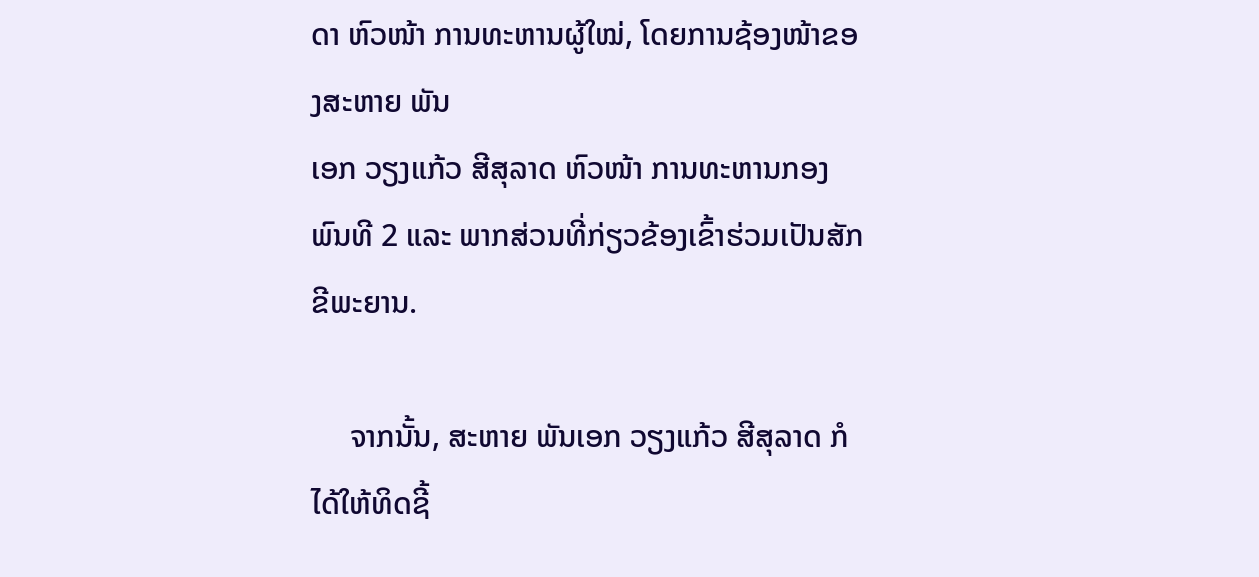ດາ ຫົວໜ້າ ການທະຫານຜູ້ໃໝ່, ໂດຍການຊ້ອງໜ້າຂອງສະຫາຍ ພັນ
ເອກ ວຽງແກ້ວ ສີສຸລາດ ຫົວໜ້າ ການທະຫານກອງພົນທີ 2 ແລະ ພາກສ່ວນທີ່ກ່ຽວຂ້ອງເຂົ້າຮ່ວມເປັນສັກຂີພະຍານ.

     ຈາກນັ້ນ, ສະຫາຍ ພັນເອກ ວຽງແກ້ວ ສີສຸລາດ ກໍໄດ້ໃຫ້ທິດຊີ້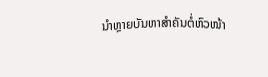ນໍາຫຼາຍບັນຫາສໍາຄັນຕໍ່ຫົວໜ້າ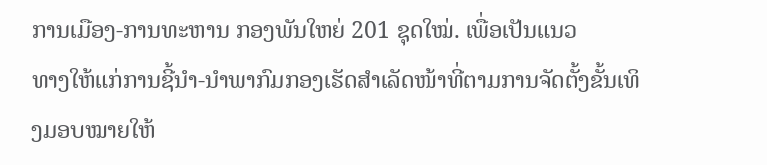ການເມືອງ-ການທະຫານ ກອງພັນໃຫຍ່ 201 ຊຸດໃໝ່. ເພື່ອເປັນແນວ
ທາງໃຫ້ແກ່ການຊີ້ນໍາ-ນໍາພາກົມກອງເຮັດສໍາເລັດໜ້າທີ່ຕາມການຈັດຕັ້ງຂັ້ນເທິງມອບໝາຍໃຫ້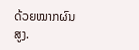ດ້ວຍໝາກຜົນສູງ.